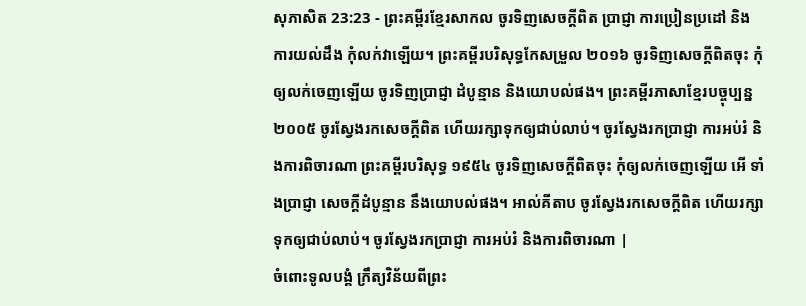សុភាសិត 23:23 - ព្រះគម្ពីរខ្មែរសាកល ចូរទិញសេចក្ដីពិត ប្រាជ្ញា ការប្រៀនប្រដៅ និងការយល់ដឹង កុំលក់វាឡើយ។ ព្រះគម្ពីរបរិសុទ្ធកែសម្រួល ២០១៦ ចូរទិញសេចក្ដីពិតចុះ កុំឲ្យលក់ចេញឡើយ ចូរទិញប្រាជ្ញា ដំបូន្មាន និងយោបល់ផង។ ព្រះគម្ពីរភាសាខ្មែរបច្ចុប្បន្ន ២០០៥ ចូរស្វែងរកសេចក្ដីពិត ហើយរក្សាទុកឲ្យជាប់លាប់។ ចូរស្វែងរកប្រាជ្ញា ការអប់រំ និងការពិចារណា ព្រះគម្ពីរបរិសុទ្ធ ១៩៥៤ ចូរទិញសេចក្ដីពិតចុះ កុំឲ្យលក់ចេញឡើយ អើ ទាំងប្រាជ្ញា សេចក្ដីដំបូន្មាន នឹងយោបល់ផង។ អាល់គីតាប ចូរស្វែងរកសេចក្ដីពិត ហើយរក្សាទុកឲ្យជាប់លាប់។ ចូរស្វែងរកប្រាជ្ញា ការអប់រំ និងការពិចារណា |
ចំពោះទូលបង្គំ ក្រឹត្យវិន័យពីព្រះ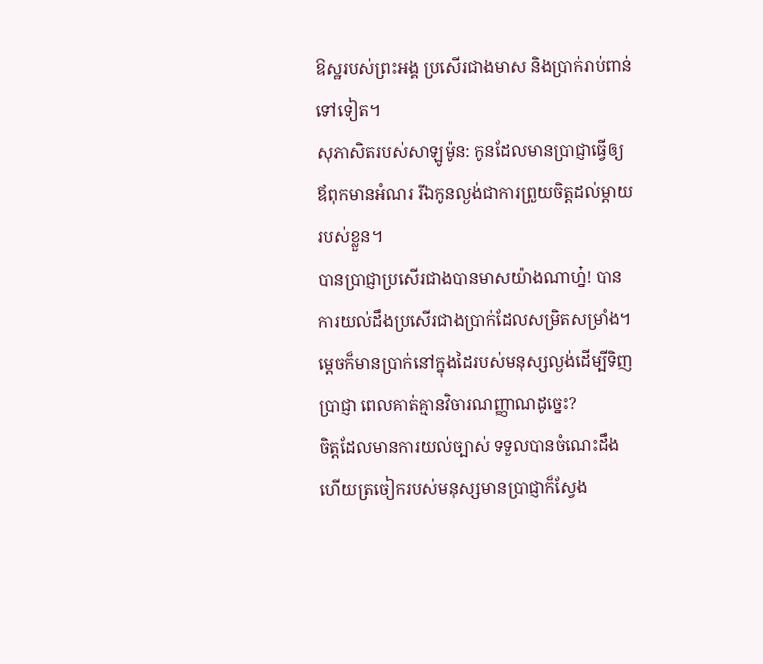ឱស្ឋរបស់ព្រះអង្គ ប្រសើរជាងមាស និងប្រាក់រាប់ពាន់ទៅទៀត។
សុភាសិតរបស់សាឡូម៉ូន: កូនដែលមានប្រាជ្ញាធ្វើឲ្យឪពុកមានអំណរ រីឯកូនល្ងង់ជាការព្រួយចិត្តដល់ម្ដាយរបស់ខ្លួន។
បានប្រាជ្ញាប្រសើរជាងបានមាសយ៉ាងណាហ្ន៎! បានការយល់ដឹងប្រសើរជាងប្រាក់ដែលសម្រិតសម្រាំង។
ម្ដេចក៏មានប្រាក់នៅក្នុងដៃរបស់មនុស្សល្ងង់ដើម្បីទិញប្រាជ្ញា ពេលគាត់គ្មានវិចារណញ្ញាណដូច្នេះ?
ចិត្តដែលមានការយល់ច្បាស់ ទទួលបានចំណេះដឹង ហើយត្រចៀករបស់មនុស្សមានប្រាជ្ញាក៏ស្វែង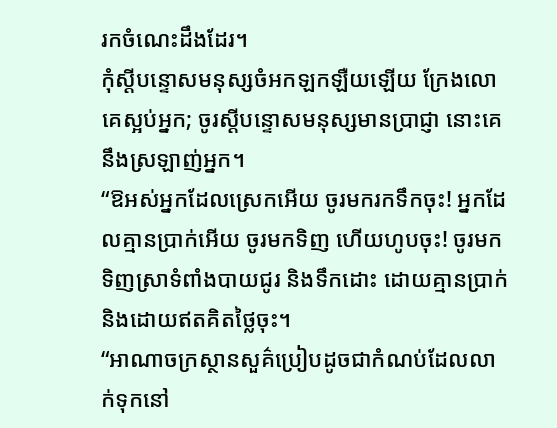រកចំណេះដឹងដែរ។
កុំស្ដីបន្ទោសមនុស្សចំអកឡកឡឺយឡើយ ក្រែងលោគេស្អប់អ្នក; ចូរស្ដីបន្ទោសមនុស្សមានប្រាជ្ញា នោះគេនឹងស្រឡាញ់អ្នក។
“ឱអស់អ្នកដែលស្រេកអើយ ចូរមករកទឹកចុះ! អ្នកដែលគ្មានប្រាក់អើយ ចូរមកទិញ ហើយហូបចុះ! ចូរមកទិញស្រាទំពាំងបាយជូរ និងទឹកដោះ ដោយគ្មានប្រាក់ និងដោយឥតគិតថ្លៃចុះ។
“អាណាចក្រស្ថានសួគ៌ប្រៀបដូចជាកំណប់ដែលលាក់ទុកនៅ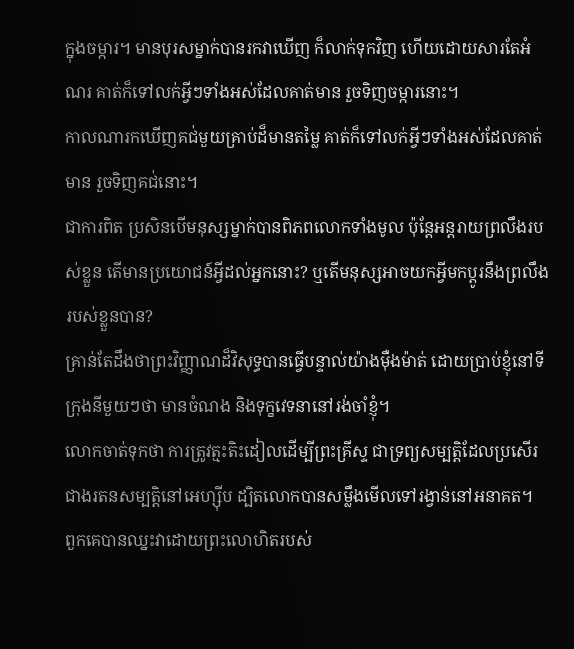ក្នុងចម្ការ។ មានបុរសម្នាក់បានរកវាឃើញ ក៏លាក់ទុកវិញ ហើយដោយសារតែអំណរ គាត់ក៏ទៅលក់អ្វីៗទាំងអស់ដែលគាត់មាន រួចទិញចម្ការនោះ។
កាលណារកឃើញគជ់មួយគ្រាប់ដ៏មានតម្លៃ គាត់ក៏ទៅលក់អ្វីៗទាំងអស់ដែលគាត់មាន រួចទិញគជ់នោះ។
ជាការពិត ប្រសិនបើមនុស្សម្នាក់បានពិភពលោកទាំងមូល ប៉ុន្តែអន្តរាយព្រលឹងរបស់ខ្លួន តើមានប្រយោជន៍អ្វីដល់អ្នកនោះ? ឬតើមនុស្សអាចយកអ្វីមកប្ដូរនឹងព្រលឹងរបស់ខ្លួនបាន?
គ្រាន់តែដឹងថាព្រះវិញ្ញាណដ៏វិសុទ្ធបានធ្វើបន្ទាល់យ៉ាងម៉ឺងម៉ាត់ ដោយប្រាប់ខ្ញុំនៅទីក្រុងនីមួយៗថា មានចំណង និងទុក្ខវេទនានៅរង់ចាំខ្ញុំ។
លោកចាត់ទុកថា ការត្រូវត្មះតិះដៀលដើម្បីព្រះគ្រីស្ទ ជាទ្រព្យសម្បត្តិដែលប្រសើរជាងរតនសម្បត្តិនៅអេហ្ស៊ីប ដ្បិតលោកបានសម្លឹងមើលទៅរង្វាន់នៅអនាគត។
ពួកគេបានឈ្នះវាដោយព្រះលោហិតរបស់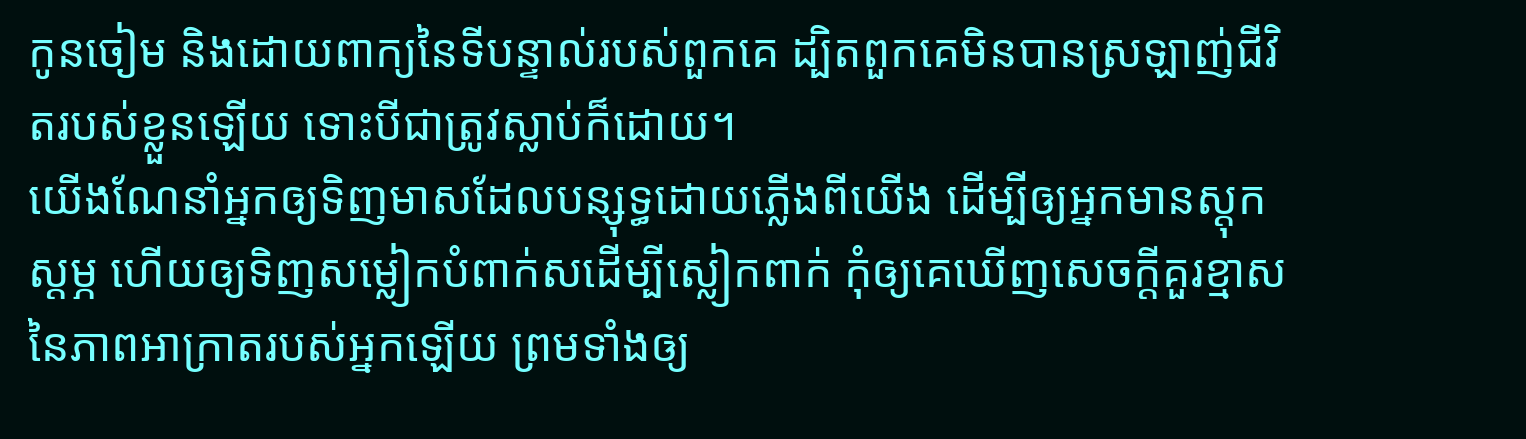កូនចៀម និងដោយពាក្យនៃទីបន្ទាល់របស់ពួកគេ ដ្បិតពួកគេមិនបានស្រឡាញ់ជីវិតរបស់ខ្លួនឡើយ ទោះបីជាត្រូវស្លាប់ក៏ដោយ។
យើងណែនាំអ្នកឲ្យទិញមាសដែលបន្សុទ្ធដោយភ្លើងពីយើង ដើម្បីឲ្យអ្នកមានស្ដុកស្ដម្ភ ហើយឲ្យទិញសម្លៀកបំពាក់សដើម្បីស្លៀកពាក់ កុំឲ្យគេឃើញសេចក្ដីគួរខ្មាសនៃភាពអាក្រាតរបស់អ្នកឡើយ ព្រមទាំងឲ្យ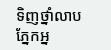ទិញថ្នាំលាបភ្នែកអ្ន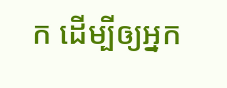ក ដើម្បីឲ្យអ្នក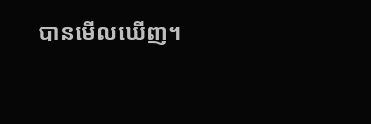បានមើលឃើញ។